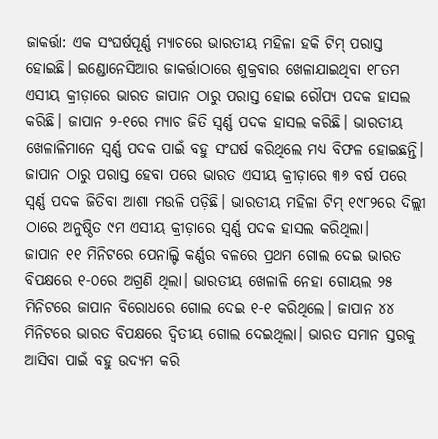ଜାକର୍ତ୍ତା: ଏକ ସଂଘର୍ଷପୂର୍ଣ୍ଣ ମ୍ୟାଚରେ ଭାରତୀୟ ମହିଳା ହକି ଟିମ୍ ପରାସ୍ତ ହୋଇଛି। ଇଣ୍ଡୋନେସିଆର ଜାକର୍ତ୍ତାଠାରେ ଶୁକ୍ରବାର ଖେଳାଯାଇଥିବା ୧୮ତମ ଏସୀୟ କ୍ରୀଡ଼ାରେ ଭାରତ ଜାପାନ ଠାରୁ ପରାସ୍ତ ହୋଇ ରୌପ୍ୟ ପଦକ ହାସଲ କରିଛି। ଜାପାନ ୨-୧ରେ ମ୍ୟାଚ ଜିତି ସ୍ୱର୍ଣ୍ଣ ପଦକ ହାସଲ କରିଛି। ଭାରତୀୟ ଖେଳାଳିମାନେ ସ୍ୱର୍ଣ୍ଣ ପଦକ ପାଇଁ ବହୁ ସଂଘର୍ଷ କରିଥିଲେ ମଧ୍ୟ ବିଫଳ ହୋଇଛନ୍ତି।
ଜାପାନ ଠାରୁ ପରାସ୍ତ ହେବା ପରେ ଭାରତ ଏସୀୟ କ୍ରୀଡ଼ାରେ ୩୬ ବର୍ଷ ପରେ ସ୍ୱର୍ଣ୍ଣ ପଦକ ଜିତିବା ଆଶା ମଉଳି ପଡ଼ିଛି। ଭାରତୀୟ ମହିଳା ଟିମ୍ ୧୯୮୨ରେ ଦିଲ୍ଲୀ ଠାରେ ଅନୁଷ୍ଠିତ ୯ମ ଏସୀୟ କ୍ରୀଡ଼ାରେ ସ୍ୱର୍ଣ୍ଣ ପଦକ ହାସଲ କରିଥିଲା।
ଜାପାନ ୧୧ ମିନିଟରେ ପେନାଲ୍ଟି କର୍ଣ୍ଣର ବଳରେ ପ୍ରଥମ ଗୋଲ ଦେଇ ଭାରତ ବିପକ୍ଷରେ ୧-୦ରେ ଅଗ୍ରଣି ଥିଲା। ଭାରତୀୟ ଖେଳାଳି ନେହା ଗୋୟଲ ୨୫ ମିନିଟରେ ଜାପାନ ବିରୋଧରେ ଗୋଲ ଦେଇ ୧-୧ କରିଥିଲେ। ଜାପାନ ୪୪ ମିନିଟରେ ଭାରତ ବିପକ୍ଷରେ ଦ୍ୱିତୀୟ ଗୋଲ ଦେଇଥିଲା। ଭାରତ ସମାନ ସ୍ତରକୁ ଆସିବା ପାଇଁ ବହୁ ଉଦ୍ୟମ କରି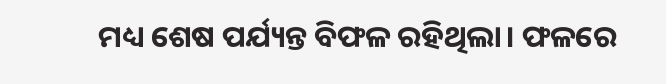ମଧ୍ୟ ଶେଷ ପର୍ଯ୍ୟନ୍ତ ବିଫଳ ରହିଥିଲା। ଫଳରେ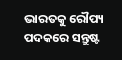ଭାରତକୁ ରୌପ୍ୟ ପଦକରେ ସନ୍ତୁଷ୍ଟ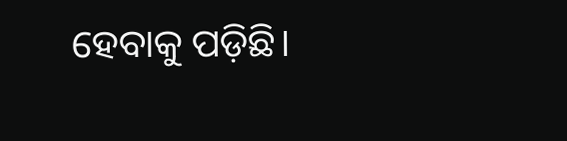ହେବାକୁ ପଡ଼ିଛି।